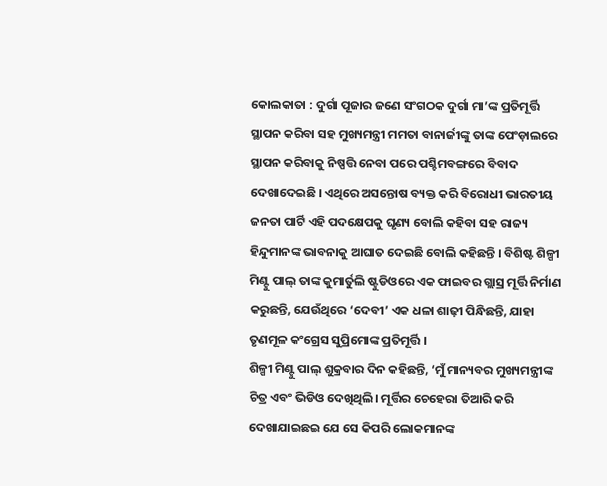କୋଲକାତା : ଦୁର୍ଗା ପୂଜାର ଜଣେ ସଂଗଠକ ଦୁର୍ଗା ମା’ଙ୍କ ପ୍ରତିମୂର୍ତ୍ତି ସ୍ଥାପନ କରିବା ସହ ମୁଖ୍ୟମନ୍ତ୍ରୀ ମମତା ବାନାର୍ଜୀଙ୍କୁ ତାଙ୍କ ପେଂଡ଼ାଲରେ ସ୍ଥାପନ କରିବାକୁ ନିଷ୍ପତ୍ତି ନେବା ପରେ ପଶ୍ଚିମବଙ୍ଗରେ ବିବାଦ ଦେଖାଦେଇଛି । ଏଥିରେ ଅସନ୍ତୋଷ ବ୍ୟକ୍ତ କରି ବିରୋଧୀ ଭାରତୀୟ ଜନତା ପାର୍ଟି ଏହି ପଦକ୍ଷେପକୁ ଘୃଣ୍ୟ ବୋଲି କହିବା ସହ ରାଜ୍ୟ ହିନ୍ଦୁମାନଙ୍କ ଭାବନାକୁ ଆଘାତ ଦେଇଛି ବୋଲି କହିଛନ୍ତି । ବିଶିଷ୍ଟ ଶିଳ୍ପୀ ମିଣ୍ଟୁ ପାଲ୍ ତାଙ୍କ କୁମାର୍ତୁଲି ଷ୍ଟୁଡିଓରେ ଏକ ଫାଇବର ଗ୍ଲାସ୍ର ମୂର୍ତ୍ତି ନିର୍ମାଣ କରୁଛନ୍ତି, ଯେଉଁଥିରେ ‘ଦେବୀ’ ଏକ ଧଳା ଶାଢ଼ୀ ପିନ୍ଧିଛନ୍ତି, ଯାହା ତୃଣମୂଳ କଂଗ୍ରେସ ସୁପ୍ରିମୋଙ୍କ ପ୍ରତିମୂର୍ତ୍ତି ।
ଶିଳ୍ପୀ ମିଣ୍ଟୁ ପାଲ୍ ଶୁକ୍ରବାର ଦିନ କହିଛନ୍ତି, ‘ମୁଁ ମାନ୍ୟବର ମୁଖ୍ୟମନ୍ତ୍ରୀଙ୍କ ଚିତ୍ର ଏବଂ ଭିଡିଓ ଦେଖିଥିଲି। ମୂର୍ତ୍ତିର ଚେହେରା ତିଆରି କରି ଦେଖାଯାଇଛଇ ଯେ ସେ କିପରି ଲୋକମାନଙ୍କ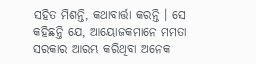ସହିତ ମିଶନ୍ତି, କଥାବାର୍ତ୍ତା କରନ୍ତି । ସେ କହିଛନ୍ତି ଯେ, ଆୟୋଜକମାନେ ମମତା ସରକାର ଆରମ୍ଭ କରିଥିବା ଅନେକ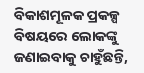ବିକାଶମୂଳକ ପ୍ରକଳ୍ପ ବିଷୟରେ ଲୋକଙ୍କୁ ଜଣାଇବାକୁ ଚାହୁଁଛନ୍ତି,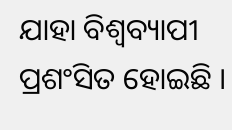ଯାହା ବିଶ୍ୱବ୍ୟାପୀ ପ୍ରଶଂସିତ ହୋଇଛି ।